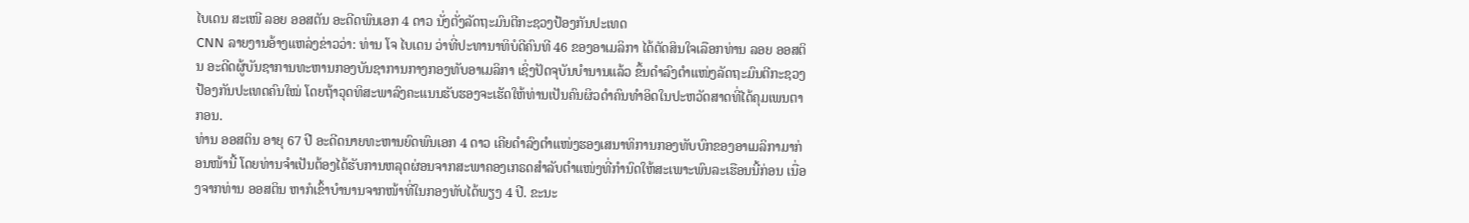ໄບເດນ ສະເໜີ ລອຍ ອອສຕັນ ອະດີດພົນເອກ 4 ດາວ ນັ່ງຕັ່ງລັດຖະມົນຕີກະຊວງປ້ອງກັນປະເທດ
CNN ລາຍງານອ້າງແຫລ່ງຂ່າວວ່າ: ທ່ານ ໂຈ ໄບເດນ ວ່າທີ່ປະທານາທິບໍດີຄົນທີ 46 ຂອງອາເມລິກາ ໄດ້ຕັດສິນໃຈເລືອກທ່ານ ລອຍ ອອສຕິນ ອະດີດຜູ້ບັນຊາການທະຫານກອງບັນຊາການກາງກອງທັບອາເມລິກາ ເຊິ່ງປັດຈຸບັນບຳນານແລ້ວ ຂຶ້ນດຳລົງຕຳແໜ່ງລັດຖະມົນຕີກະຊວງປ້ອງກັນປະເທດຄົນໃໝ່ ໂດຍຖ້າວຸດທິສະພາລົງຄະແນນຮັບຮອງຈະເຮັດໃຫ້ທ່ານເປັນຄົນຜິວດຳຄົນທຳອິດໃນປະຫວັດສາດທີ່ໄດ້ຄຸມເພນຕາກອນ.
ທ່ານ ອອສຕິນ ອາຍຸ 67 ປີ ອະດີດນາຍທະຫານຍົດພົນເອກ 4 ດາວ ເຄີຍດຳລົງຕຳແໜ່ງຮອງເສນາທິການກອງທັບບົກຂອງອາເມລິກາມາກ່ອນໜ້ານີ້ ໂດຍທ່ານຈຳເປັນຕ້ອງໄດ້ຮັບການຫລຸດຜ່ອນຈາກສະພາຄອງເກຣດສຳລັບຕຳແໜ່ງທີ່ກຳນົດໃຫ້ສະເພາະພົນລະເຮືອນນີ້ກ່ອນ ເນື່ອງຈາກທ່ານ ອອສຕິນ ຫາກໍເຂົ້າບຳນານຈາກໜ້າທີ່ໃນກອງທັບໄດ້ພຽງ 4 ປີ. ຂະນະ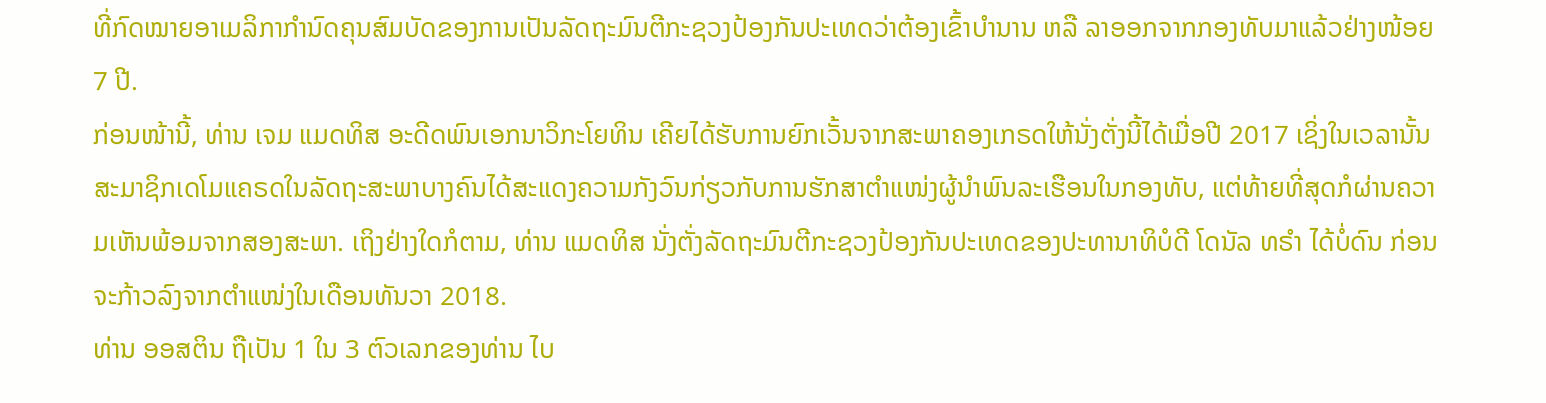ທີ່ກົດໝາຍອາເມລິກາກຳນົດຄຸນສົມບັດຂອງການເປັນລັດຖະມົນຕີກະຊວງປ້ອງກັນປະເທດວ່າຕ້ອງເຂົ້າບຳນານ ຫລື ລາອອກຈາກກອງທັບມາແລ້ວຢ່າງໜ້ອຍ 7 ປີ.
ກ່ອນໜ້ານີ້, ທ່ານ ເຈມ ແມດທິສ ອະດີດພົນເອກນາວິກະໂຍທິນ ເຄີຍໄດ້ຮັບການຍົກເວັ້ນຈາກສະພາຄອງເກຣດໃຫ້ນັ່ງຕັ່ງນີ້ໄດ້ເມື່ອປີ 2017 ເຊິ່ງໃນເວລານັ້ນ ສະມາຊິກເດໂມແຄຣດໃນລັດຖະສະພາບາງຄົນໄດ້ສະແດງຄວາມກັງວົນກ່ຽວກັບການຮັກສາຕຳແໜ່ງຜູ້ນຳພົນລະເຮືອນໃນກອງທັບ, ແຕ່ທ້າຍທີ່ສຸດກໍຜ່ານຄວາມເຫັນພ້ອມຈາກສອງສະພາ. ເຖິງຢ່າງໃດກໍຕາມ, ທ່ານ ແມດທິສ ນັ່ງຕັ່ງລັດຖະມົນຕີກະຊວງປ້ອງກັນປະເທດຂອງປະທານາທິບໍດີ ໂດນັລ ທຣຳ ໄດ້ບໍ່ດົນ ກ່ອນຈະກ້າວລົງຈາກຕຳແໜ່ງໃນເດືອນທັນວາ 2018.
ທ່ານ ອອສຕິນ ຖືເປັນ 1 ໃນ 3 ຕົວເລກຂອງທ່ານ ໄບ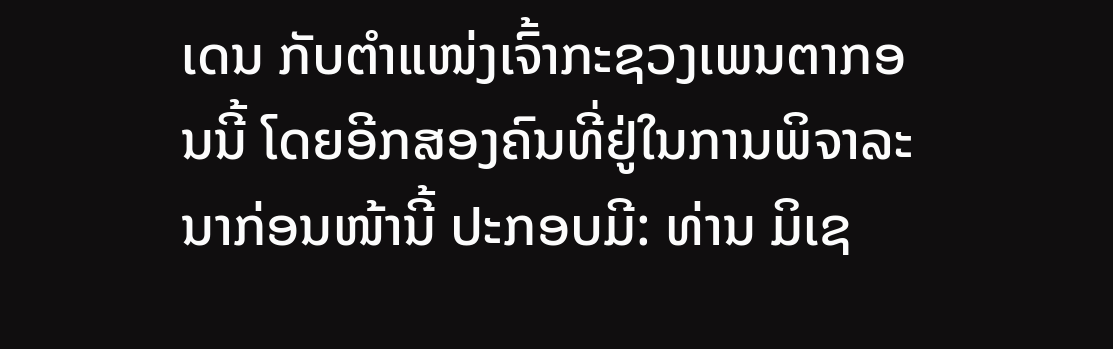ເດນ ກັບຕຳແໜ່ງເຈົ້າກະຊວງເພນຕາກອນນີ້ ໂດຍອີກສອງຄົນທີ່ຢູ່ໃນການພິຈາລະນາກ່ອນໜ້ານີ້ ປະກອບມີ: ທ່ານ ມິເຊ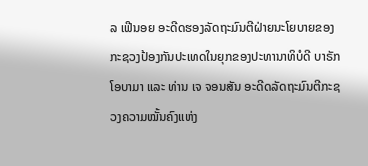ລ ເຟີນອຍ ອະດີດຮອງລັດຖະມົນຕີຝ່າຍນະໂຍບາຍຂອງກະຊວງປ້ອງກັນປະເທດໃນຍຸກຂອງປະທານາທິບໍດີ ບາຣັກ ໂອບາມາ ແລະ ທ່ານ ເຈ ຈອນສັນ ອະດີດລັດຖະມົນຕີກະຊວງຄວາມໝັ້ນຄົງແຫ່ງ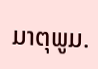ມາຕຸພູມ.